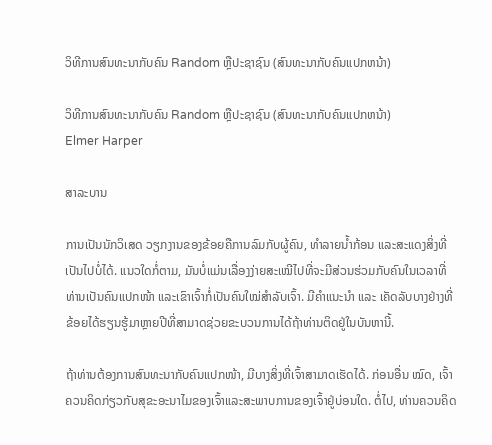ວິທີການສົນທະນາກັບຄົນ Random ຫຼືປະຊາຊົນ (ສົນທະນາກັບຄົນແປກຫນ້າ)

ວິທີການສົນທະນາກັບຄົນ Random ຫຼືປະຊາຊົນ (ສົນທະນາກັບຄົນແປກຫນ້າ)
Elmer Harper

ສາລະບານ

ການເປັນນັກວິເສດ ວຽກງານຂອງຂ້ອຍຄືການລົມກັບຜູ້ຄົນ, ທຳລາຍນ້ຳກ້ອນ ແລະສະແດງສິ່ງທີ່ເປັນໄປບໍ່ໄດ້. ແນວໃດກໍ່ຕາມ, ມັນບໍ່ແມ່ນເລື່ອງງ່າຍສະເໝີໄປທີ່ຈະມີສ່ວນຮ່ວມກັບຄົນໃນເວລາທີ່ທ່ານເປັນຄົນແປກໜ້າ ແລະເຂົາເຈົ້າກໍ່ເປັນຄົນໃໝ່ສຳລັບເຈົ້າ. ມີຄຳແນະນຳ ແລະ ເຄັດລັບບາງຢ່າງທີ່ຂ້ອຍໄດ້ຮຽນຮູ້ມາຫຼາຍປີທີ່ສາມາດຊ່ວຍຂະບວນການໄດ້ຖ້າທ່ານຕິດຢູ່ໃນບັນຫານີ້.

ຖ້າທ່ານຕ້ອງການສົນທະນາກັບຄົນແປກໜ້າ, ມີບາງສິ່ງທີ່ເຈົ້າສາມາດເຮັດໄດ້. ກ່ອນອື່ນ ໝົດ, ເຈົ້າຄວນຄິດກ່ຽວກັບສຸຂະອະນາໄມຂອງເຈົ້າແລະສະພາບການຂອງເຈົ້າຢູ່ບ່ອນໃດ. ຕໍ່ໄປ, ທ່ານຄວນຄິດ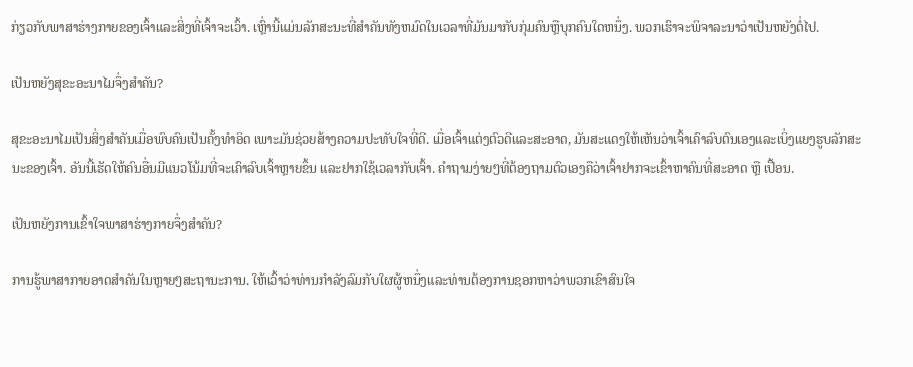ກ່ຽວກັບພາສາຮ່າງກາຍຂອງເຈົ້າແລະສິ່ງທີ່ເຈົ້າຈະເວົ້າ. ເຫຼົ່ານີ້ແມ່ນລັກສະນະທີ່ສໍາຄັນທັງຫມົດໃນເວລາທີ່ມັນມາກັບກຸ່ມຄົນຫຼືບຸກຄົນໃດຫນຶ່ງ. ພວກເຮົາຈະພິຈາລະນາວ່າເປັນຫຍັງຕໍ່ໄປ.

ເປັນຫຍັງສຸຂະອະນາໄມຈຶ່ງສຳຄັນ?

ສຸຂະອະນາໄມເປັນສິ່ງສຳຄັນເມື່ອພົບຄົນເປັນຄັ້ງທຳອິດ ເພາະມັນຊ່ວຍສ້າງຄວາມປະທັບໃຈທີ່ດີ. ເມື່ອເຈົ້າແຕ່ງຕົວດີແລະສະອາດ, ມັນສະແດງໃຫ້ເຫັນວ່າເຈົ້າເຄົາລົບຕົນເອງແລະເບິ່ງແຍງຮູບລັກສະນະຂອງເຈົ້າ. ອັນນີ້ເຮັດໃຫ້ຄົນອື່ນມີແນວໂນ້ມທີ່ຈະເຄົາລົບເຈົ້າຫຼາຍຂຶ້ນ ແລະຢາກໃຊ້ເວລາກັບເຈົ້າ. ຄຳຖາມງ່າຍໆທີ່ຕ້ອງຖາມຕົວເອງຄືວ່າເຈົ້າຢາກຈະເຂົ້າຫາຄົນທີ່ສະອາດ ຫຼື ເປື້ອນ.

ເປັນຫຍັງການເຂົ້າໃຈພາສາຮ່າງກາຍຈຶ່ງສຳຄັນ?

ການຮູ້ພາສາກາຍອາດສຳຄັນໃນຫຼາຍໆສະຖານະການ. ໃຫ້ເວົ້າວ່າທ່ານກໍາລັງລົມກັບໃຜຜູ້ຫນຶ່ງແລະທ່ານຕ້ອງການຊອກຫາວ່າພວກເຂົາສົນໃຈ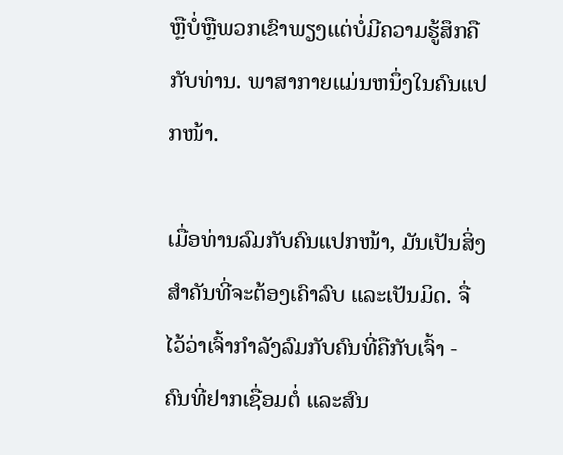ຫຼືບໍ່ຫຼືພວກເຂົາພຽງແຕ່ບໍ່ມີຄວາມຮູ້ສຶກຄືກັບທ່ານ. ພາສາກາຍແມ່ນຫນຶ່ງໃນຄົນແປກໜ້າ.

ເມື່ອທ່ານລົມກັບຄົນແປກໜ້າ, ມັນເປັນສິ່ງສຳຄັນທີ່ຈະຕ້ອງເຄົາລົບ ແລະເປັນມິດ. ຈື່ໄວ້ວ່າເຈົ້າກຳລັງລົມກັບຄົນທີ່ຄືກັບເຈົ້າ - ຄົນທີ່ຢາກເຊື່ອມຕໍ່ ແລະສົນ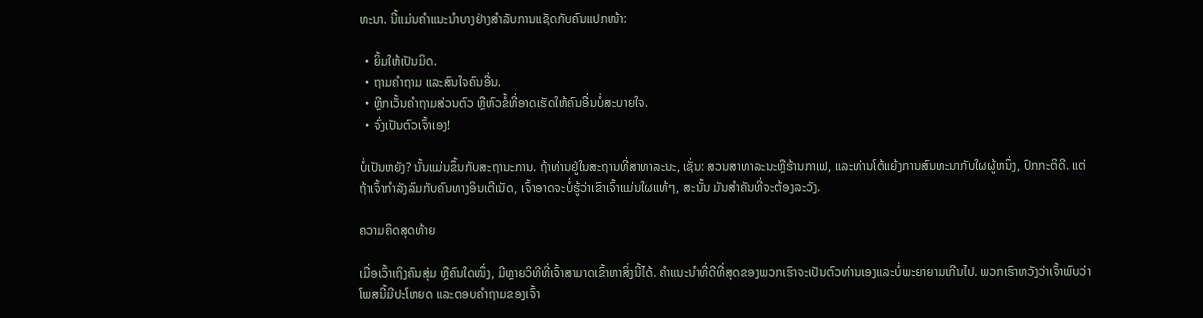ທະນາ. ນີ້ແມ່ນຄຳແນະນຳບາງຢ່າງສຳລັບການແຊັດກັບຄົນແປກໜ້າ:

  • ຍິ້ມໃຫ້ເປັນມິດ.
  • ຖາມຄຳຖາມ ແລະສົນໃຈຄົນອື່ນ.
  • ຫຼີກເວັ້ນຄຳຖາມສ່ວນຕົວ ຫຼືຫົວຂໍ້ທີ່ອາດເຮັດໃຫ້ຄົນອື່ນບໍ່ສະບາຍໃຈ.
  • ຈົ່ງເປັນຕົວເຈົ້າເອງ!

ບໍ່ເປັນຫຍັງ? ນັ້ນແມ່ນຂຶ້ນກັບສະຖານະການ. ຖ້າທ່ານຢູ່ໃນສະຖານທີ່ສາທາລະນະ, ເຊັ່ນ: ສວນສາທາລະນະຫຼືຮ້ານກາເຟ, ແລະທ່ານໂຕ້ແຍ້ງການສົນທະນາກັບໃຜຜູ້ຫນຶ່ງ, ປົກກະຕິດີ. ແຕ່ຖ້າເຈົ້າກຳລັງລົມກັບຄົນທາງອິນເຕີເນັດ, ເຈົ້າອາດຈະບໍ່ຮູ້ວ່າເຂົາເຈົ້າແມ່ນໃຜແທ້ໆ, ສະນັ້ນ ມັນສຳຄັນທີ່ຈະຕ້ອງລະວັງ.

ຄວາມຄິດສຸດທ້າຍ

ເມື່ອເວົ້າເຖິງຄົນສຸ່ມ ຫຼືຄົນໃດໜຶ່ງ, ມີຫຼາຍວິທີທີ່ເຈົ້າສາມາດເຂົ້າຫາສິ່ງນີ້ໄດ້. ຄໍາແນະນໍາທີ່ດີທີ່ສຸດຂອງພວກເຮົາຈະເປັນຕົວທ່ານເອງແລະບໍ່ພະຍາຍາມເກີນໄປ. ພວກເຮົາຫວັງວ່າເຈົ້າພົບວ່າໂພສນີ້ມີປະໂຫຍດ ແລະຕອບຄຳຖາມຂອງເຈົ້າ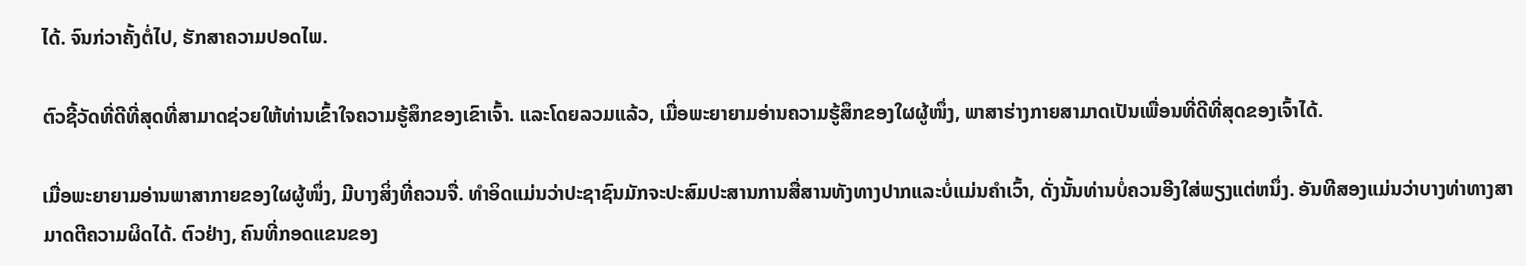ໄດ້. ຈົນກ່ວາຄັ້ງຕໍ່ໄປ, ຮັກສາຄວາມປອດໄພ.

ຕົວຊີ້ວັດທີ່ດີທີ່ສຸດທີ່ສາມາດຊ່ວຍໃຫ້ທ່ານເຂົ້າໃຈຄວາມຮູ້ສຶກຂອງເຂົາເຈົ້າ. ແລະໂດຍລວມແລ້ວ, ເມື່ອພະຍາຍາມອ່ານຄວາມຮູ້ສຶກຂອງໃຜຜູ້ໜຶ່ງ, ພາສາຮ່າງກາຍສາມາດເປັນເພື່ອນທີ່ດີທີ່ສຸດຂອງເຈົ້າໄດ້.

ເມື່ອພະຍາຍາມອ່ານພາສາກາຍຂອງໃຜຜູ້ໜຶ່ງ, ມີບາງສິ່ງທີ່ຄວນຈື່. ທໍາອິດແມ່ນວ່າປະຊາຊົນມັກຈະປະສົມປະສານການສື່ສານທັງທາງປາກແລະບໍ່ແມ່ນຄໍາເວົ້າ, ດັ່ງນັ້ນທ່ານບໍ່ຄວນອີງໃສ່ພຽງແຕ່ຫນຶ່ງ. ອັນທີສອງແມ່ນວ່າບາງທ່າທາງສາມາດຕີຄວາມຜິດໄດ້. ຕົວຢ່າງ, ຄົນທີ່ກອດແຂນຂອງ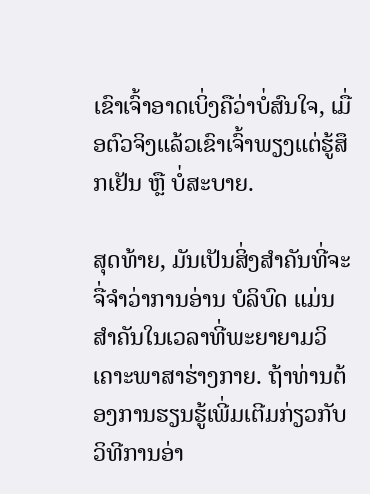ເຂົາເຈົ້າອາດເບິ່ງຄືວ່າບໍ່ສົນໃຈ, ເມື່ອຕົວຈິງແລ້ວເຂົາເຈົ້າພຽງແຕ່ຮູ້ສຶກເຢັນ ຫຼື ບໍ່ສະບາຍ.

ສຸດທ້າຍ, ມັນເປັນສິ່ງສໍາຄັນທີ່ຈະຈື່ຈໍາວ່າການອ່ານ ບໍລິບົດ ແມ່ນສໍາຄັນໃນເວລາທີ່ພະຍາຍາມວິເຄາະພາສາຮ່າງກາຍ. ຖ້າທ່ານຕ້ອງການຮຽນຮູ້ເພີ່ມເຕີມກ່ຽວກັບວິທີການອ່າ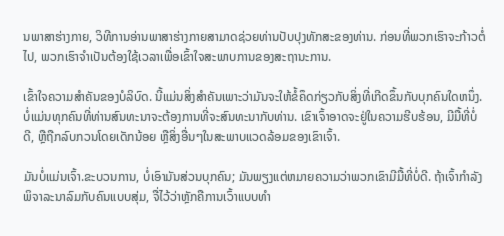ນພາສາຮ່າງກາຍ, ວິທີການອ່ານພາສາຮ່າງກາຍສາມາດຊ່ວຍທ່ານປັບປຸງທັກສະຂອງທ່ານ. ກ່ອນທີ່ພວກເຮົາຈະກ້າວຕໍ່ໄປ, ພວກເຮົາຈໍາເປັນຕ້ອງໃຊ້ເວລາເພື່ອເຂົ້າໃຈສະພາບການຂອງສະຖານະການ.

ເຂົ້າໃຈຄວາມສໍາຄັນຂອງບໍລິບົດ. ນີ້ແມ່ນສິ່ງສໍາຄັນເພາະວ່າມັນຈະໃຫ້ຂໍ້ຄຶດກ່ຽວກັບສິ່ງທີ່ເກີດຂຶ້ນກັບບຸກຄົນໃດຫນຶ່ງ. ບໍ່ແມ່ນທຸກຄົນທີ່ທ່ານສົນທະນາຈະຕ້ອງການທີ່ຈະສົນທະນາກັບທ່ານ. ເຂົາເຈົ້າອາດຈະຢູ່ໃນຄວາມຮີບຮ້ອນ, ມີມື້ທີ່ບໍ່ດີ, ຫຼືຖືກລົບກວນໂດຍເດັກນ້ອຍ ຫຼືສິ່ງອື່ນໆໃນສະພາບແວດລ້ອມຂອງເຂົາເຈົ້າ.

ມັນບໍ່ແມ່ນເຈົ້າ.ຂະບວນການ, ບໍ່ເອົາມັນສ່ວນບຸກຄົນ; ມັນພຽງແຕ່ຫມາຍຄວາມວ່າພວກເຂົາມີມື້ທີ່ບໍ່ດີ. ຖ້າເຈົ້າກຳລັງພິຈາລະນາລົມກັບຄົນແບບສຸ່ມ, ຈື່ໄວ້ວ່າຫຼັກຄືການເວົ້າແບບທຳ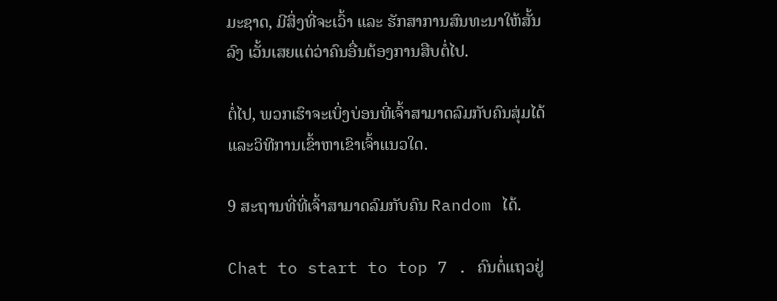ມະຊາດ, ມີສິ່ງທີ່ຈະເວົ້າ ແລະ ຮັກສາການສົນທະນາໃຫ້ສັ້ນລົງ ເວັ້ນເສຍແຕ່ວ່າຄົນອື່ນຕ້ອງການສືບຕໍ່ໄປ.

ຕໍ່ໄປ, ພວກເຮົາຈະເບິ່ງບ່ອນທີ່ເຈົ້າສາມາດລົມກັບຄົນສຸ່ມໄດ້ ແລະວິທີການເຂົ້າຫາເຂົາເຈົ້າແນວໃດ.

9 ສະຖານທີ່ທີ່ເຈົ້າສາມາດລົມກັບຄົນ Random ໄດ້.

Chat to start to top 7 . ຄົນຕໍ່ແຖວຢູ່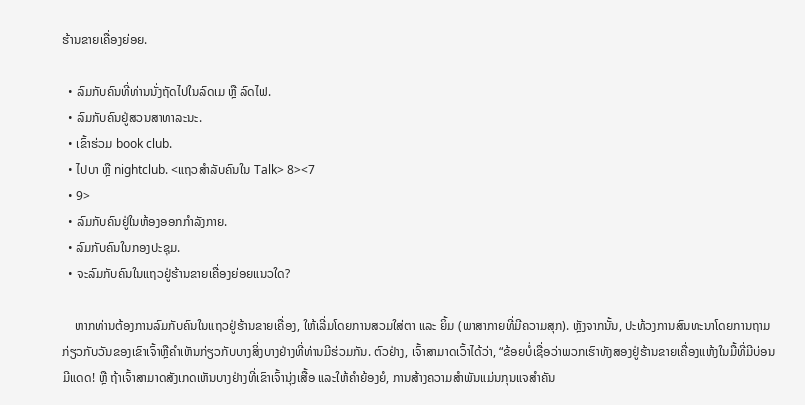ຮ້ານຂາຍເຄື່ອງຍ່ອຍ.

  • ລົມກັບຄົນທີ່ທ່ານນັ່ງຖັດໄປໃນລົດເມ ຫຼື ລົດໄຟ.
  • ລົມກັບຄົນຢູ່ສວນສາທາລະນະ.
  • ເຂົ້າຮ່ວມ book club.
  • ໄປບາ ຫຼື nightclub. <ແຖວສຳລັບຄົນໃນ Talk> 8><7
  • 9>
  • ລົມກັບຄົນຢູ່ໃນຫ້ອງອອກກຳລັງກາຍ.
  • ລົມກັບຄົນໃນກອງປະຊຸມ.
  • ຈະລົມກັບຄົນໃນແຖວຢູ່ຮ້ານຂາຍເຄື່ອງຍ່ອຍແນວໃດ?

    ຫາກທ່ານຕ້ອງການລົມກັບຄົນໃນແຖວຢູ່ຮ້ານຂາຍເຄື່ອງ, ໃຫ້ເລີ່ມໂດຍການສວມໃສ່ຕາ ແລະ ຍິ້ມ (ພາສາກາຍທີ່ມີຄວາມສຸກ). ຫຼັງຈາກນັ້ນ, ປະທ້ວງການສົນທະນາໂດຍການຖາມກ່ຽວກັບວັນຂອງເຂົາເຈົ້າຫຼືຄໍາເຫັນກ່ຽວກັບບາງສິ່ງບາງຢ່າງທີ່ທ່ານມີຮ່ວມກັນ. ຕົວຢ່າງ, ເຈົ້າສາມາດເວົ້າໄດ້ວ່າ, “ຂ້ອຍບໍ່ເຊື່ອວ່າພວກເຮົາທັງສອງຢູ່ຮ້ານຂາຍເຄື່ອງແຫ້ງໃນມື້ທີ່ມີບ່ອນມີແດດ! ຫຼື ຖ້າເຈົ້າສາມາດສັງເກດເຫັນບາງຢ່າງທີ່ເຂົາເຈົ້ານຸ່ງເສື້ອ ແລະໃຫ້ຄຳຍ້ອງຍໍ, ການສ້າງຄວາມສຳພັນແມ່ນກຸນແຈສຳຄັນ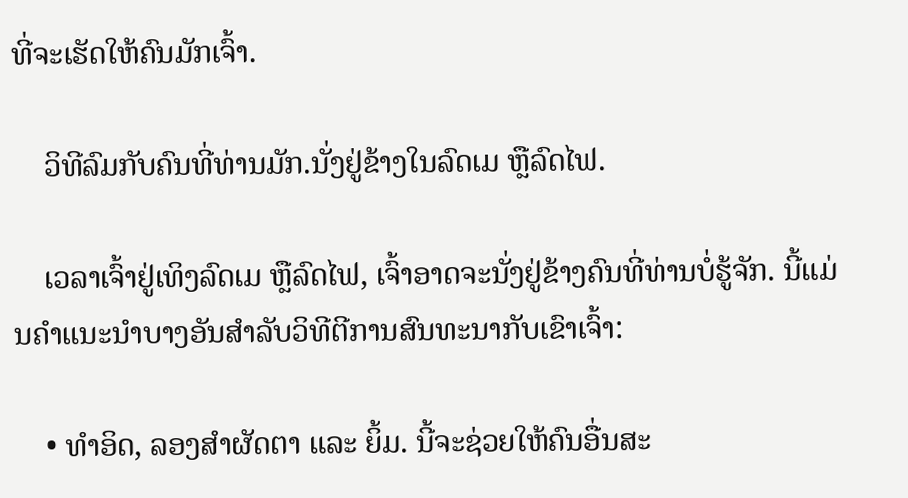ທີ່ຈະເຮັດໃຫ້ຄົນມັກເຈົ້າ.

    ວິທີລົມກັບຄົນທີ່ທ່ານມັກ.ນັ່ງຢູ່ຂ້າງໃນລົດເມ ຫຼືລົດໄຟ.

    ເວລາເຈົ້າຢູ່ເທິງລົດເມ ຫຼືລົດໄຟ, ເຈົ້າອາດຈະນັ່ງຢູ່ຂ້າງຄົນທີ່ທ່ານບໍ່ຮູ້ຈັກ. ນີ້ແມ່ນຄຳແນະນຳບາງອັນສຳລັບວິທີຕີການສົນທະນາກັບເຂົາເຈົ້າ:

    • ທຳອິດ, ລອງສຳຜັດຕາ ແລະ ຍິ້ມ. ນີ້ຈະຊ່ວຍໃຫ້ຄົນອື່ນສະ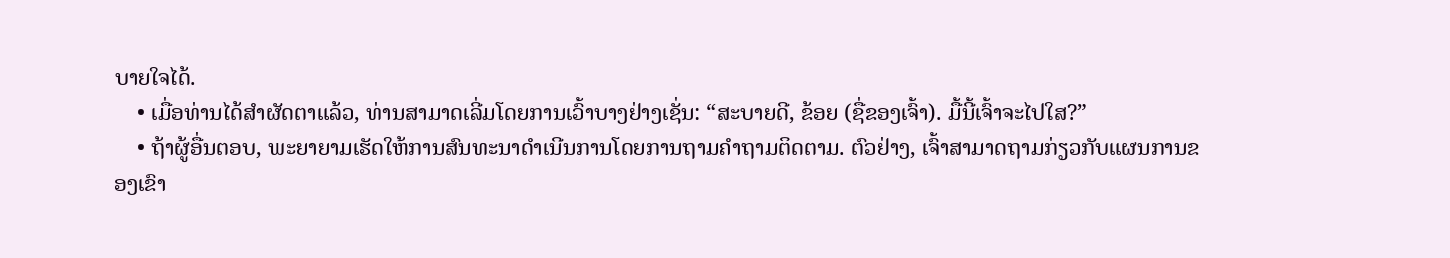ບາຍໃຈໄດ້.
    • ເມື່ອທ່ານໄດ້ສຳຜັດຕາແລ້ວ, ທ່ານສາມາດເລີ່ມໂດຍການເວົ້າບາງຢ່າງເຊັ່ນ: “ສະບາຍດີ, ຂ້ອຍ (ຊື່ຂອງເຈົ້າ). ມື້ນີ້ເຈົ້າຈະໄປໃສ?”
    • ຖ້າຜູ້ອື່ນຕອບ, ພະຍາຍາມເຮັດໃຫ້ການສົນທະນາດໍາເນີນການໂດຍການຖາມຄໍາຖາມຕິດຕາມ. ຕົວຢ່າງ, ເຈົ້າສາມາດຖາມກ່ຽວກັບແຜນການຂອງເຂົາ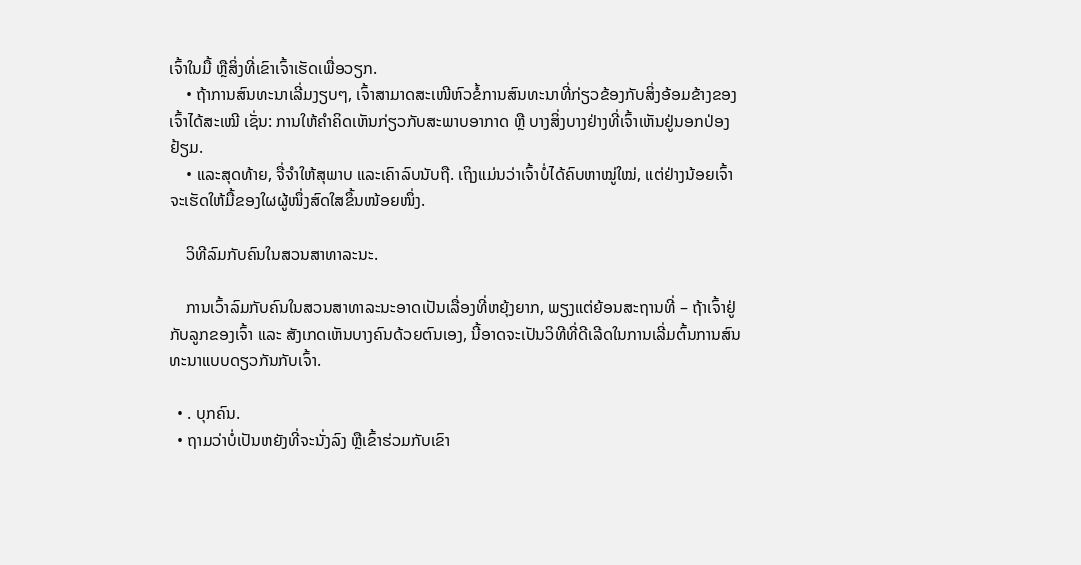ເຈົ້າໃນມື້ ຫຼືສິ່ງທີ່ເຂົາເຈົ້າເຮັດເພື່ອວຽກ.
    • ຖ້າການສົນທະນາເລີ່ມງຽບໆ, ເຈົ້າສາມາດສະເໜີຫົວຂໍ້ການສົນທະນາທີ່ກ່ຽວຂ້ອງກັບສິ່ງອ້ອມຂ້າງຂອງເຈົ້າໄດ້ສະເໝີ ເຊັ່ນ: ການໃຫ້ຄໍາຄິດເຫັນກ່ຽວກັບສະພາບອາກາດ ຫຼື ບາງສິ່ງບາງຢ່າງທີ່ເຈົ້າເຫັນຢູ່ນອກປ່ອງຢ້ຽມ.
    • ແລະສຸດທ້າຍ, ຈື່ຈໍາໃຫ້ສຸພາບ ແລະເຄົາລົບນັບຖື. ເຖິງແມ່ນວ່າເຈົ້າບໍ່ໄດ້ຄົບຫາໝູ່ໃໝ່, ແຕ່ຢ່າງນ້ອຍເຈົ້າຈະເຮັດໃຫ້ມື້ຂອງໃຜຜູ້ໜຶ່ງສົດໃສຂຶ້ນໜ້ອຍໜຶ່ງ.

    ວິທີລົມກັບຄົນໃນສວນສາທາລະນະ.

    ການເວົ້າລົມກັບຄົນໃນສວນສາທາລະນະອາດເປັນເລື່ອງທີ່ຫຍຸ້ງຍາກ, ພຽງແຕ່ຍ້ອນສະຖານທີ່ – ຖ້າເຈົ້າຢູ່ກັບລູກຂອງເຈົ້າ ແລະ ສັງເກດເຫັນບາງຄົນດ້ວຍຕົນເອງ, ນີ້ອາດຈະເປັນວິທີທີ່ດີເລີດໃນການເລີ່ມຕົ້ນການສົນທະນາແບບດຽວກັນກັບເຈົ້າ.

  • . ບຸກຄົນ.
  • ຖາມວ່າບໍ່ເປັນຫຍັງທີ່ຈະນັ່ງລົງ ຫຼືເຂົ້າຮ່ວມກັບເຂົາ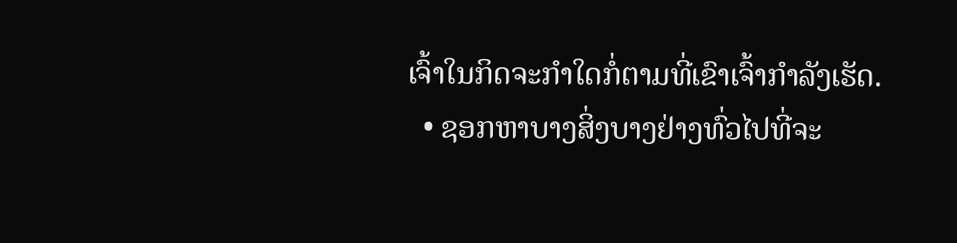ເຈົ້າໃນກິດຈະກໍາໃດກໍ່ຕາມທີ່ເຂົາເຈົ້າກໍາລັງເຮັດ.
  • ຊອກຫາບາງສິ່ງບາງຢ່າງທົ່ວໄປທີ່ຈະ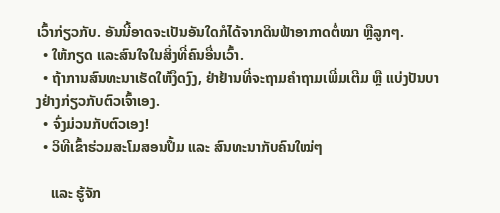ເວົ້າກ່ຽວກັບ. ອັນນີ້ອາດຈະເປັນອັນໃດກໍໄດ້ຈາກດິນຟ້າອາກາດຕໍ່ໝາ ຫຼືລູກໆ.
  • ໃຫ້ກຽດ ແລະສົນໃຈໃນສິ່ງທີ່ຄົນອື່ນເວົ້າ.
  • ຖ້າການສົນທະນາເຮັດໃຫ້ງຶດງົງ, ຢ່າຢ້ານທີ່ຈະຖາມຄຳຖາມເພີ່ມເຕີມ ຫຼື ແບ່ງປັນບາງຢ່າງກ່ຽວກັບຕົວເຈົ້າເອງ.
  • ຈົ່ງມ່ວນກັບຕົວເອງ!
  • ວິທີເຂົ້າຮ່ວມສະໂມສອນປຶ້ມ ແລະ ສົນທະນາກັບຄົນໃໝ່ໆ

    ແລະ ຮູ້ຈັກ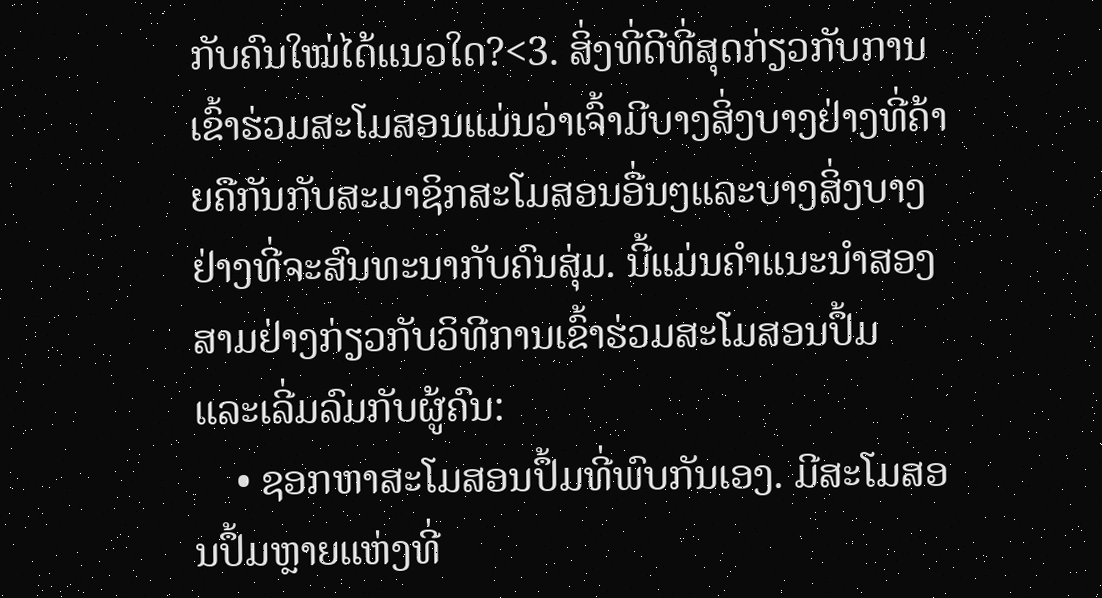ກັບຄົນໃໝ່ໄດ້ແນວໃດ?<3. ສິ່ງທີ່ດີທີ່ສຸດກ່ຽວກັບການເຂົ້າຮ່ວມສະໂມສອນແມ່ນວ່າເຈົ້າມີບາງສິ່ງບາງຢ່າງທີ່ຄ້າຍຄືກັນກັບສະມາຊິກສະໂມສອນອື່ນໆແລະບາງສິ່ງບາງຢ່າງທີ່ຈະສົນທະນາກັບຄົນສຸ່ມ. ນີ້ແມ່ນຄຳແນະນຳສອງສາມຢ່າງກ່ຽວກັບວິທີການເຂົ້າຮ່ວມສະໂມສອນປຶ້ມ ແລະເລີ່ມລົມກັບຜູ້ຄົນ:
    • ຊອກຫາສະໂມສອນປຶ້ມທີ່ພົບກັນເອງ. ມີສະໂມສອນປຶ້ມຫຼາຍແຫ່ງທີ່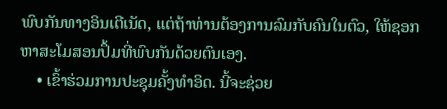ພົບກັນທາງອິນເຕີເນັດ, ແຕ່ຖ້າທ່ານຕ້ອງການລົມກັບຄົນໃນຕົວ, ໃຫ້ຊອກຫາສະໂມສອນປຶ້ມທີ່ພົບກັນດ້ວຍຕົນເອງ.
    • ເຂົ້າຮ່ວມການປະຊຸມຄັ້ງທໍາອິດ. ນີ້ຈະຊ່ວຍ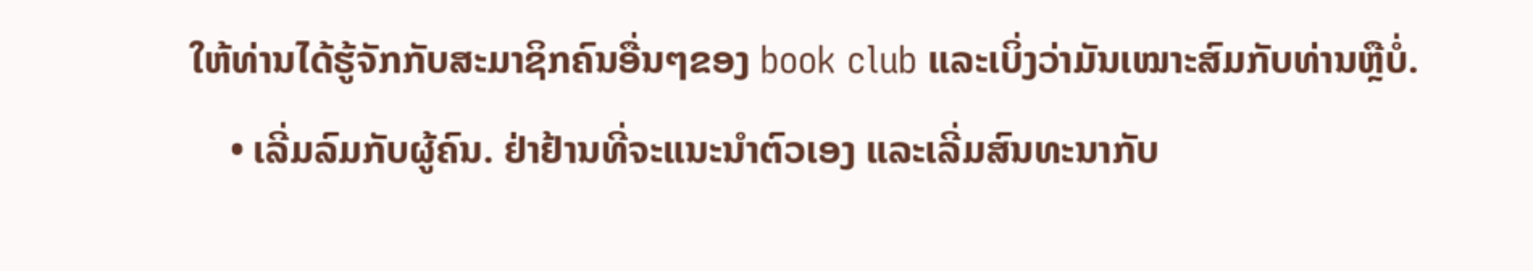ໃຫ້ທ່ານໄດ້ຮູ້ຈັກກັບສະມາຊິກຄົນອື່ນໆຂອງ book club ແລະເບິ່ງວ່າມັນເໝາະສົມກັບທ່ານຫຼືບໍ່.
    • ເລີ່ມລົມກັບຜູ້ຄົນ. ຢ່າຢ້ານທີ່ຈະແນະນຳຕົວເອງ ແລະເລີ່ມສົນທະນາກັບ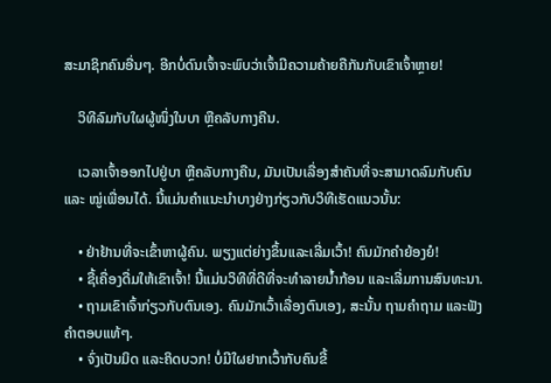ສະມາຊິກຄົນອື່ນໆ. ອີກບໍ່ດົນເຈົ້າຈະພົບວ່າເຈົ້າມີຄວາມຄ້າຍຄືກັນກັບເຂົາເຈົ້າຫຼາຍ!

    ວິທີລົມກັບໃຜຜູ້ໜຶ່ງໃນບາ ຫຼືຄລັບກາງຄືນ.

    ເວລາເຈົ້າອອກໄປຢູ່ບາ ຫຼືຄລັບກາງຄືນ, ມັນເປັນເລື່ອງສຳຄັນທີ່ຈະສາມາດລົມກັບຄົນ ແລະ ໝູ່ເພື່ອນໄດ້. ນີ້ແມ່ນຄໍາແນະນໍາບາງຢ່າງກ່ຽວກັບວິທີເຮັດແນວນັ້ນ:

    • ຢ່າຢ້ານທີ່ຈະເຂົ້າຫາຜູ້ຄົນ. ພຽງແຕ່ຍ່າງຂຶ້ນແລະເລີ່ມເວົ້າ! ຄົນມັກຄຳຍ້ອງຍໍ!
    • ຊື້ເຄື່ອງດື່ມໃຫ້ເຂົາເຈົ້າ! ນີ້ແມ່ນວິທີທີ່ດີທີ່ຈະທຳລາຍນ້ຳກ້ອນ ແລະເລີ່ມການສົນທະນາ.
    • ຖາມເຂົາເຈົ້າກ່ຽວກັບຕົນເອງ. ຄົນມັກເວົ້າເລື່ອງຕົນເອງ, ສະນັ້ນ ຖາມຄຳຖາມ ແລະຟັງຄຳຕອບແທ້ໆ.
    • ຈົ່ງເປັນມິດ ແລະຄິດບວກ! ບໍ່ມີໃຜຢາກເວົ້າກັບຄົນຂີ້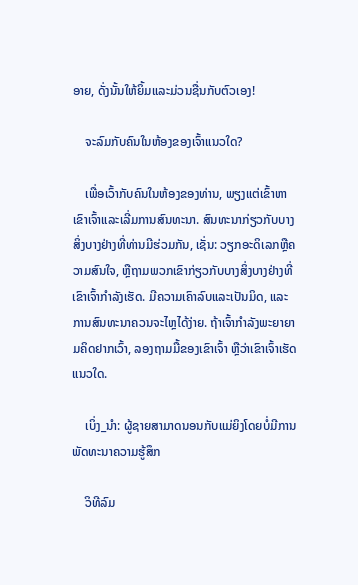ອາຍ, ດັ່ງນັ້ນໃຫ້ຍິ້ມແລະມ່ວນຊື່ນກັບຕົວເອງ!

    ຈະລົມກັບຄົນໃນຫ້ອງຂອງເຈົ້າແນວໃດ?

    ເພື່ອເວົ້າກັບຄົນໃນຫ້ອງຂອງທ່ານ, ພຽງແຕ່ເຂົ້າຫາເຂົາເຈົ້າແລະເລີ່ມການສົນທະນາ. ສົນທະນາກ່ຽວກັບບາງສິ່ງບາງຢ່າງທີ່ທ່ານມີຮ່ວມກັນ, ເຊັ່ນ: ວຽກອະດິເລກຫຼືຄວາມສົນໃຈ, ຫຼືຖາມພວກເຂົາກ່ຽວກັບບາງສິ່ງບາງຢ່າງທີ່ເຂົາເຈົ້າກໍາລັງເຮັດ. ມີຄວາມເຄົາລົບແລະເປັນມິດ, ແລະການສົນທະນາຄວນຈະໄຫຼໄດ້ງ່າຍ. ຖ້າເຈົ້າກຳລັງພະຍາຍາມຄິດຢາກເວົ້າ, ລອງຖາມມື້ຂອງເຂົາເຈົ້າ ຫຼືວ່າເຂົາເຈົ້າເຮັດແນວໃດ.

    ເບິ່ງ_ນຳ: ຜູ້ຊາຍສາມາດນອນກັບແມ່ຍິງໂດຍບໍ່ມີການພັດທະນາຄວາມຮູ້ສຶກ

    ວິທີລົມ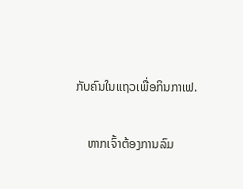ກັບຄົນໃນແຖວເພື່ອກິນກາເຟ.

    ຫາກເຈົ້າຕ້ອງການລົມ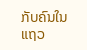ກັບຄົນໃນແຖວ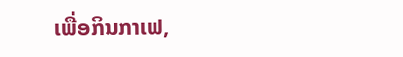ເພື່ອກິນກາເຟ,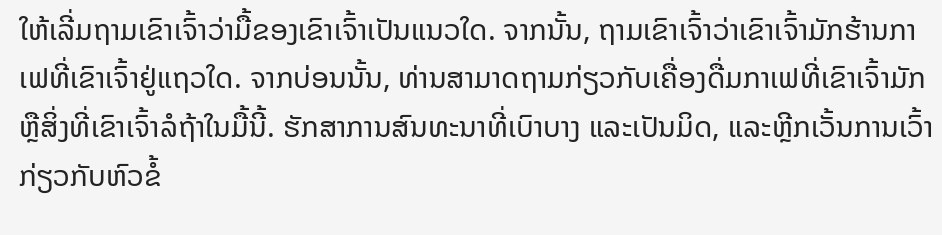ໃຫ້ເລີ່ມຖາມເຂົາເຈົ້າວ່າມື້ຂອງເຂົາເຈົ້າເປັນແນວໃດ. ຈາກນັ້ນ, ຖາມເຂົາເຈົ້າວ່າເຂົາເຈົ້າມັກຮ້ານກາເຟທີ່ເຂົາເຈົ້າຢູ່ແຖວໃດ. ຈາກບ່ອນນັ້ນ, ທ່ານສາມາດຖາມກ່ຽວກັບເຄື່ອງດື່ມກາເຟທີ່ເຂົາເຈົ້າມັກ ຫຼືສິ່ງທີ່ເຂົາເຈົ້າລໍຖ້າໃນມື້ນີ້. ຮັກສາການສົນທະນາທີ່ເບົາບາງ ແລະເປັນມິດ, ແລະຫຼີກເວັ້ນການເວົ້າກ່ຽວກັບຫົວຂໍ້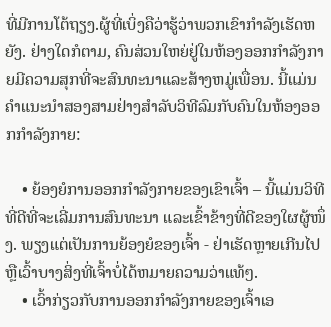ທີ່ມີການໂຕ້ຖຽງ.ຜູ້ທີ່ເບິ່ງຄືວ່າຮູ້ວ່າພວກເຂົາກໍາລັງເຮັດຫຍັງ. ຢ່າງໃດກໍຕາມ, ຄົນສ່ວນໃຫຍ່ຢູ່ໃນຫ້ອງອອກກໍາລັງກາຍມີຄວາມສຸກທີ່ຈະສົນທະນາແລະສ້າງຫມູ່ເພື່ອນ. ນີ້ແມ່ນຄຳແນະນຳສອງສາມຢ່າງສຳລັບວິທີລົມກັບຄົນໃນຫ້ອງອອກກຳລັງກາຍ:

    • ຍ້ອງຍໍການອອກກຳລັງກາຍຂອງເຂົາເຈົ້າ – ນີ້ແມ່ນວິທີທີ່ດີທີ່ຈະເລີ່ມການສົນທະນາ ແລະເຂົ້າຂ້າງທີ່ດີຂອງໃຜຜູ້ໜຶ່ງ. ພຽງແຕ່ເປັນການຍ້ອງຍໍຂອງເຈົ້າ - ຢ່າເຮັດຫຼາຍເກີນໄປຫຼືເວົ້າບາງສິ່ງທີ່ເຈົ້າບໍ່ໄດ້ຫມາຍຄວາມວ່າແທ້ໆ.
    • ເວົ້າກ່ຽວກັບການອອກກໍາລັງກາຍຂອງເຈົ້າເອ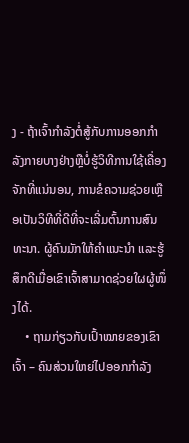ງ - ຖ້າເຈົ້າກໍາລັງຕໍ່ສູ້ກັບການອອກກໍາລັງກາຍບາງຢ່າງຫຼືບໍ່ຮູ້ວິທີການໃຊ້ເຄື່ອງຈັກທີ່ແນ່ນອນ, ການຂໍຄວາມຊ່ວຍເຫຼືອເປັນວິທີທີ່ດີທີ່ຈະເລີ່ມຕົ້ນການສົນທະນາ. ຜູ້ຄົນມັກໃຫ້ຄຳແນະນຳ ແລະຮູ້ສຶກດີເມື່ອເຂົາເຈົ້າສາມາດຊ່ວຍໃຜຜູ້ໜຶ່ງໄດ້.
    • ຖາມກ່ຽວກັບເປົ້າໝາຍຂອງເຂົາເຈົ້າ – ຄົນສ່ວນໃຫຍ່ໄປອອກກຳລັງ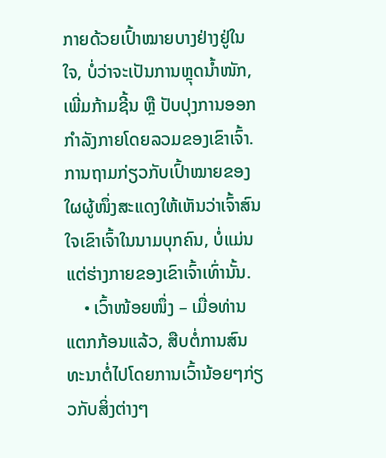ກາຍດ້ວຍເປົ້າໝາຍບາງຢ່າງຢູ່ໃນໃຈ, ບໍ່ວ່າຈະເປັນການຫຼຸດນ້ຳໜັກ, ເພີ່ມກ້າມຊີ້ນ ຫຼື ປັບປຸງການອອກກຳລັງກາຍໂດຍລວມຂອງເຂົາເຈົ້າ. ການຖາມກ່ຽວກັບເປົ້າໝາຍຂອງໃຜຜູ້ໜຶ່ງສະແດງໃຫ້ເຫັນວ່າເຈົ້າສົນໃຈເຂົາເຈົ້າໃນນາມບຸກຄົນ, ບໍ່ແມ່ນແຕ່ຮ່າງກາຍຂອງເຂົາເຈົ້າເທົ່ານັ້ນ.
    • ເວົ້າໜ້ອຍໜຶ່ງ – ເມື່ອທ່ານແຕກກ້ອນແລ້ວ, ສືບຕໍ່ການສົນທະນາຕໍ່ໄປໂດຍການເວົ້ານ້ອຍໆກ່ຽວກັບສິ່ງຕ່າງໆ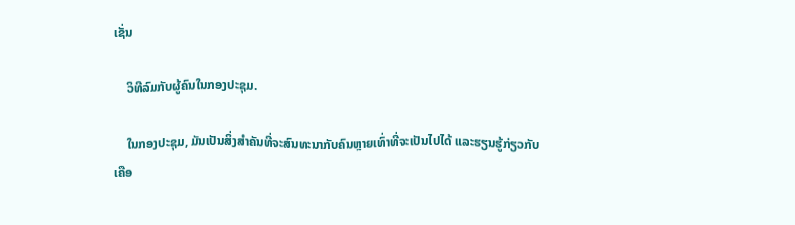ເຊັ່ນ

    ວິທີລົມກັບຜູ້ຄົນໃນກອງປະຊຸມ.

    ໃນກອງປະຊຸມ, ມັນເປັນສິ່ງສໍາຄັນທີ່ຈະສົນທະນາກັບຄົນຫຼາຍເທົ່າທີ່ຈະເປັນໄປໄດ້ ແລະຮຽນຮູ້ກ່ຽວກັບເຄືອ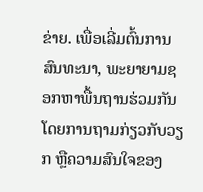ຂ່າຍ. ເພື່ອເລີ່ມຕົ້ນການສົນທະນາ, ພະຍາຍາມຊອກຫາພື້ນຖານຮ່ວມກັນໂດຍການຖາມກ່ຽວກັບວຽກ ຫຼືຄວາມສົນໃຈຂອງ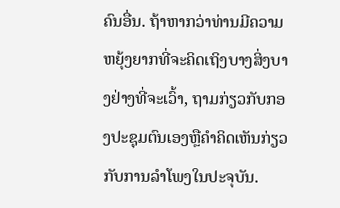ຄົນອື່ນ. ຖ້າຫາກວ່າທ່ານມີຄວາມຫຍຸ້ງຍາກທີ່ຈະຄິດເຖິງບາງສິ່ງບາງຢ່າງທີ່ຈະເວົ້າ, ຖາມກ່ຽວກັບກອງປະຊຸມຕົນເອງຫຼືຄໍາຄິດເຫັນກ່ຽວກັບການລໍາໂພງໃນປະຈຸບັນ.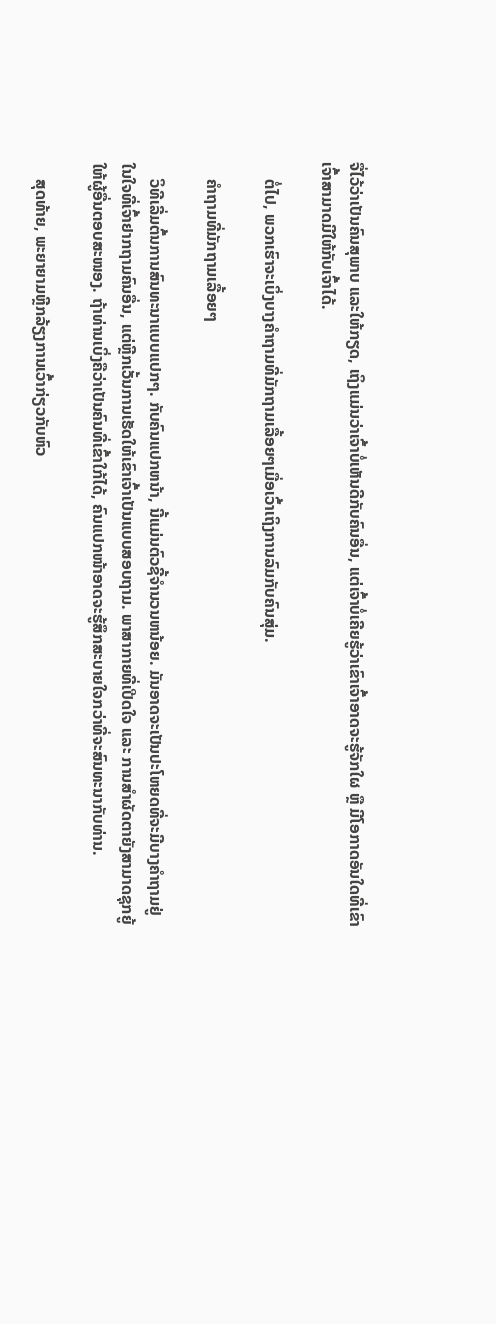ຈື່ໄວ້ວ່າເປັນຄົນສຸພາບ ແລະໃຫ້ກຽດ, ເຖິງແມ່ນວ່າເຈົ້າບໍ່ເຫັນດີກັບຄົນອື່ນ, ແຕ່ເຈົ້າບໍ່ເຄີຍຮູ້ວ່າເຂົາເຈົ້າອາດຈະຮູ້ຈັກໃຜ ຫຼື ມີໂອກາດອັນໃດທີ່ເຂົາເຈົ້າສາມາດມີໃຫ້ກັບເຈົ້າໄດ້.

    ຕໍ່ໄປ, ພວກເຮົາຈະເບິ່ງບາງຄຳຖາມທີ່ມັກຖາມເລື້ອຍໆເມື່ອເວົ້າເຖິງການລົມກັບຄົນສຸ່ມ.

    ຄຳຖາມທີ່ມັກຖາມເລື້ອຍໆ

    ວິທີເລີ່ມຕົ້ນການສົນທະນາແບບແປກໆ. ກັບຄົນແປກຫນ້າ, ນີ້ແມ່ນຕົວຊີ້ຈໍານວນຫນ້ອຍ. ມັນອາດຈະເປັນປະໂຫຍດທີ່ຈະມີບາງຄຳຖາມຢູ່ໃນໃຈທີ່ເຈົ້າຢາກຖາມຄົນອື່ນ, ແຕ່ຫຼີກເວັ້ນການເຮັດໃຫ້ເຂົາເຈົ້າເປັນແບບສອບຖາມ. ພາສາກາຍທີ່ເປີດໃຈ ແລະ ການສຳຜັດຕາຍັງສາມາດຊຸກຍູ້ໃຫ້ຜູ້ອື່ນຕອບສະໜອງ. ຖ້າທ່ານເບິ່ງຄືວ່າເປັນຄົນທີ່ເຂົ້າໃກ້ໄດ້, ຄົນແປກໜ້າອາດຈະຮູ້ສຶກສະບາຍໃຈກວ່າທີ່ຈະສົນທະນາກັບທ່ານ.

    ສຸດທ້າຍ, ພະຍາຍາມຫຼີກລ້ຽງການເວົ້າກ່ຽວກັບຫົວ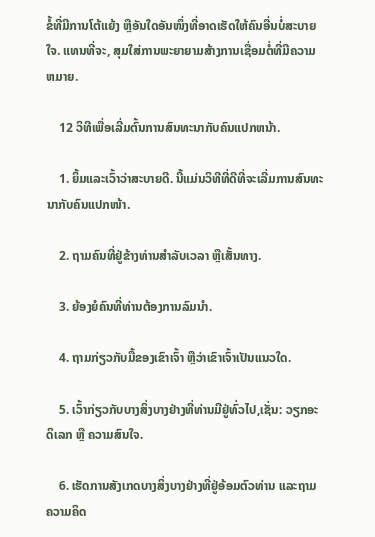ຂໍ້ທີ່ມີການໂຕ້ແຍ້ງ ຫຼືອັນໃດອັນໜຶ່ງທີ່ອາດເຮັດໃຫ້ຄົນອື່ນບໍ່ສະບາຍໃຈ. ແທນທີ່ຈະ, ສຸມໃສ່ການພະຍາຍາມສ້າງການເຊື່ອມຕໍ່ທີ່ມີຄວາມຫມາຍ.

    12 ວິທີເພື່ອເລີ່ມຕົ້ນການສົນທະນາກັບຄົນແປກຫນ້າ.

    1. ຍິ້ມແລະເວົ້າວ່າສະບາຍດີ. ນີ້ແມ່ນວິທີທີ່ດີທີ່ຈະເລີ່ມການສົນທະນາກັບຄົນແປກໜ້າ.

    2. ຖາມຄົນທີ່ຢູ່ຂ້າງທ່ານສຳລັບເວລາ ຫຼືເສັ້ນທາງ.

    3. ຍ້ອງຍໍຄົນທີ່ທ່ານຕ້ອງການລົມນຳ.

    4. ຖາມກ່ຽວກັບມື້ຂອງເຂົາເຈົ້າ ຫຼືວ່າເຂົາເຈົ້າເປັນແນວໃດ.

    5. ເວົ້າກ່ຽວກັບບາງສິ່ງບາງຢ່າງທີ່ທ່ານມີຢູ່ທົ່ວໄປ,ເຊັ່ນ: ວຽກອະດິເລກ ຫຼື ຄວາມສົນໃຈ.

    6. ເຮັດການສັງເກດບາງສິ່ງບາງຢ່າງທີ່ຢູ່ອ້ອມຕົວທ່ານ ແລະຖາມຄວາມຄິດ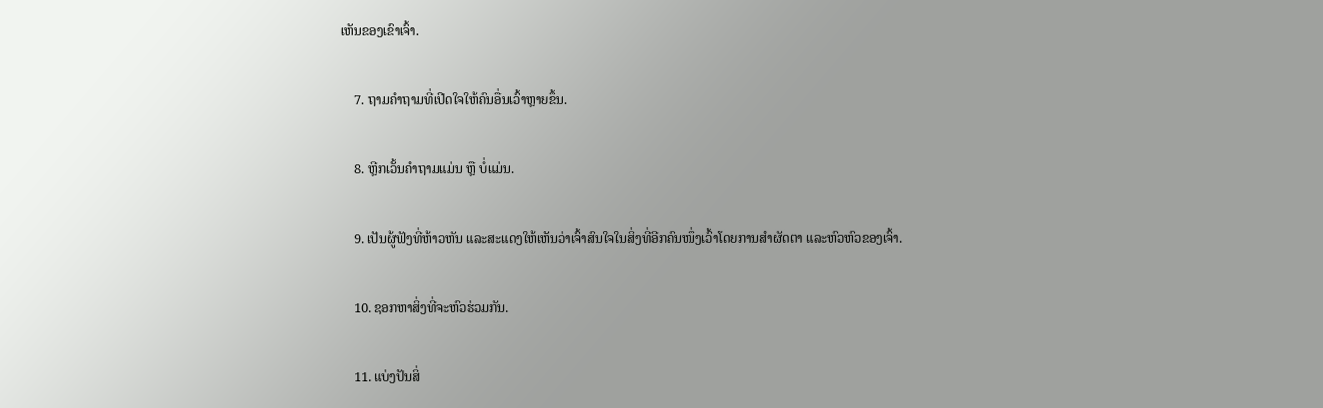ເຫັນຂອງເຂົາເຈົ້າ.

    7. ຖາມຄຳຖາມທີ່ເປີດໃຈໃຫ້ຄົນອື່ນເວົ້າຫຼາຍຂຶ້ນ.

    8. ຫຼີກເວັ້ນຄຳຖາມແມ່ນ ຫຼື ບໍ່ແມ່ນ.

    9. ເປັນຜູ້ຟັງທີ່ຫ້າວຫັນ ແລະສະແດງໃຫ້ເຫັນວ່າເຈົ້າສົນໃຈໃນສິ່ງທີ່ອີກຄົນໜຶ່ງເວົ້າໂດຍການສຳຜັດຕາ ແລະຫົວຫົວຂອງເຈົ້າ.

    10. ຊອກຫາສິ່ງທີ່ຈະຫົວຮ່ວມກັນ.

    11. ແບ່ງປັນສິ່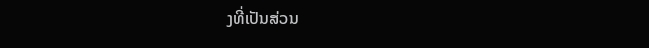ງທີ່ເປັນສ່ວນ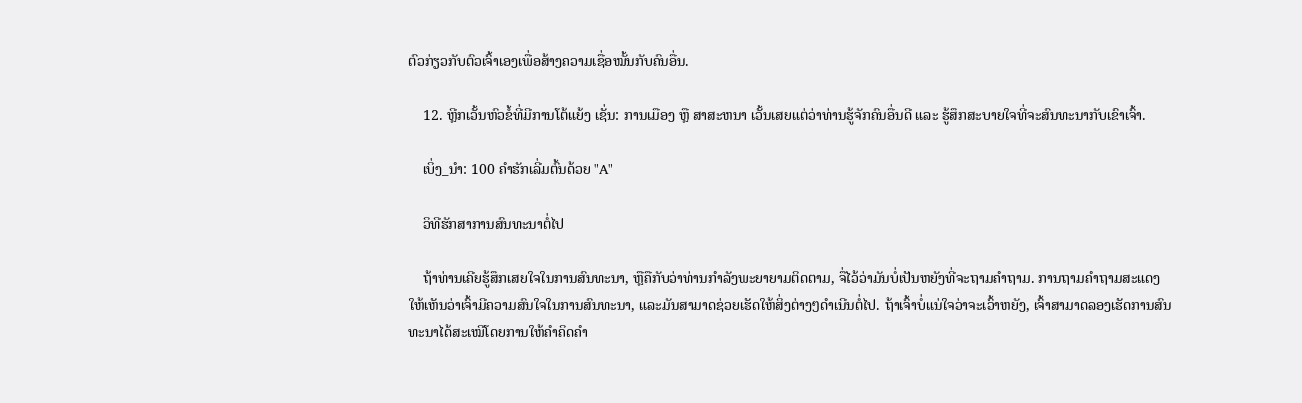ຕົວກ່ຽວກັບຕົວເຈົ້າເອງເພື່ອສ້າງຄວາມເຊື່ອໝັ້ນກັບຄົນອື່ນ.

    12. ຫຼີກເວັ້ນຫົວຂໍ້ທີ່ມີການໂຕ້ແຍ້ງ ເຊັ່ນ: ການເມືອງ ຫຼື ສາສະຫນາ ເວັ້ນເສຍແຕ່ວ່າທ່ານຮູ້ຈັກຄົນອື່ນດີ ແລະ ຮູ້ສຶກສະບາຍໃຈທີ່ຈະສົນທະນາກັບເຂົາເຈົ້າ.

    ເບິ່ງ_ນຳ: 100 ຄໍາຮັກເລີ່ມຕົ້ນດ້ວຍ "A"

    ວິທີຮັກສາການສົນທະນາຕໍ່ໄປ

    ຖ້າທ່ານເຄີຍຮູ້ສຶກເສຍໃຈໃນການສົນທະນາ, ຫຼືຄືກັບວ່າທ່ານກໍາລັງພະຍາຍາມຕິດຕາມ, ຈື່ໄວ້ວ່າມັນບໍ່ເປັນຫຍັງທີ່ຈະຖາມຄໍາຖາມ. ການຖາມຄໍາຖາມສະແດງໃຫ້ເຫັນວ່າເຈົ້າມີຄວາມສົນໃຈໃນການສົນທະນາ, ແລະມັນສາມາດຊ່ວຍເຮັດໃຫ້ສິ່ງຕ່າງໆດໍາເນີນຕໍ່ໄປ. ຖ້າເຈົ້າບໍ່ແນ່ໃຈວ່າຈະເວົ້າຫຍັງ, ເຈົ້າສາມາດລອງເຮັດການສົນທະນາໄດ້ສະເໝີໂດຍການໃຫ້ຄໍາຄິດຄໍາ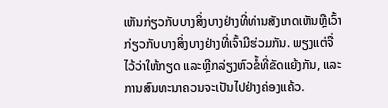ເຫັນກ່ຽວກັບບາງສິ່ງບາງຢ່າງທີ່ທ່ານສັງເກດເຫັນຫຼືເວົ້າກ່ຽວກັບບາງສິ່ງບາງຢ່າງທີ່ເຈົ້າມີຮ່ວມກັນ. ພຽງແຕ່ຈື່ໄວ້ວ່າໃຫ້ກຽດ ແລະຫຼີກລ່ຽງຫົວຂໍ້ທີ່ຂັດແຍ້ງກັນ, ແລະການສົນທະນາຄວນຈະເປັນໄປຢ່າງຄ່ອງແຄ້ວ.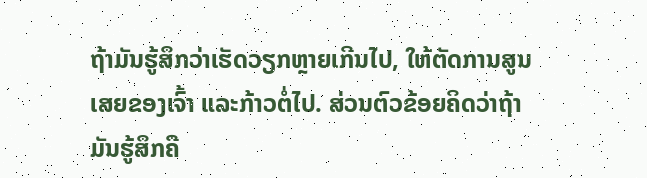ຖ້າມັນຮູ້ສຶກວ່າເຮັດວຽກຫຼາຍເກີນໄປ, ໃຫ້ຕັດການສູນເສຍຂອງເຈົ້າ ແລະກ້າວຕໍ່ໄປ. ສ່ວນຕົວຂ້ອຍຄິດວ່າຖ້າມັນຮູ້ສຶກຄື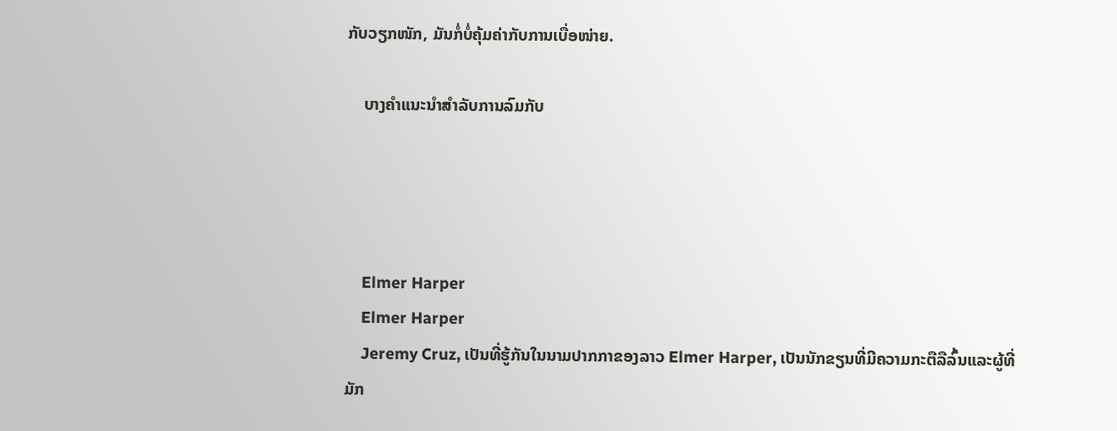ກັບວຽກໜັກ, ມັນກໍ່ບໍ່ຄຸ້ມຄ່າກັບການເບື່ອໜ່າຍ.

    ບາງຄຳແນະນຳສຳລັບການລົມກັບ




    Elmer Harper
    Elmer Harper
    Jeremy Cruz, ເປັນທີ່ຮູ້ກັນໃນນາມປາກກາຂອງລາວ Elmer Harper, ເປັນນັກຂຽນທີ່ມີຄວາມກະຕືລືລົ້ນແລະຜູ້ທີ່ມັກ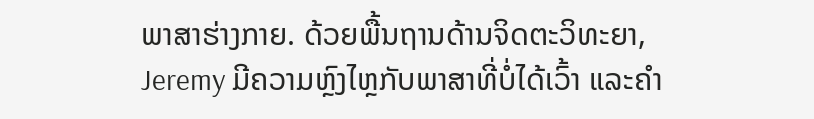ພາສາຮ່າງກາຍ. ດ້ວຍພື້ນຖານດ້ານຈິດຕະວິທະຍາ, Jeremy ມີຄວາມຫຼົງໄຫຼກັບພາສາທີ່ບໍ່ໄດ້ເວົ້າ ແລະຄຳ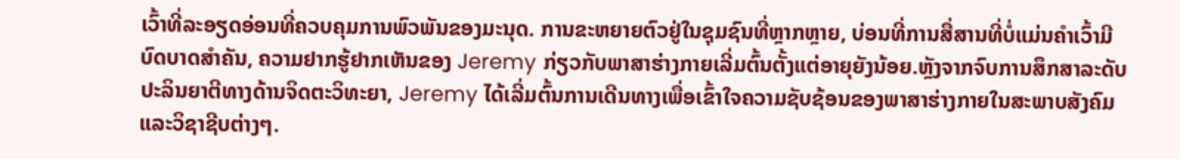ເວົ້າທີ່ລະອຽດອ່ອນທີ່ຄວບຄຸມການພົວພັນຂອງມະນຸດ. ການຂະຫຍາຍຕົວຢູ່ໃນຊຸມຊົນທີ່ຫຼາກຫຼາຍ, ບ່ອນທີ່ການສື່ສານທີ່ບໍ່ແມ່ນຄໍາເວົ້າມີບົດບາດສໍາຄັນ, ຄວາມຢາກຮູ້ຢາກເຫັນຂອງ Jeremy ກ່ຽວກັບພາສາຮ່າງກາຍເລີ່ມຕົ້ນຕັ້ງແຕ່ອາຍຸຍັງນ້ອຍ.ຫຼັງຈາກຈົບການສຶກສາລະດັບປະລິນຍາຕີທາງດ້ານຈິດຕະວິທະຍາ, Jeremy ໄດ້ເລີ່ມຕົ້ນການເດີນທາງເພື່ອເຂົ້າໃຈຄວາມຊັບຊ້ອນຂອງພາສາຮ່າງກາຍໃນສະພາບສັງຄົມແລະວິຊາຊີບຕ່າງໆ.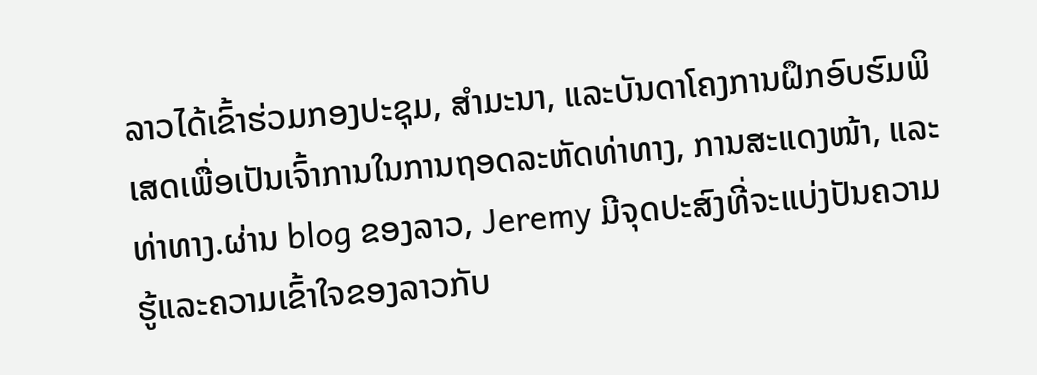ລາວໄດ້ເຂົ້າຮ່ວມກອງປະຊຸມ, ສຳມະນາ, ແລະບັນດາໂຄງການຝຶກອົບຮົມພິເສດເພື່ອເປັນເຈົ້າການໃນການຖອດລະຫັດທ່າທາງ, ການສະແດງໜ້າ, ແລະທ່າທາງ.ຜ່ານ blog ຂອງລາວ, Jeremy ມີຈຸດປະສົງທີ່ຈະແບ່ງປັນຄວາມຮູ້ແລະຄວາມເຂົ້າໃຈຂອງລາວກັບ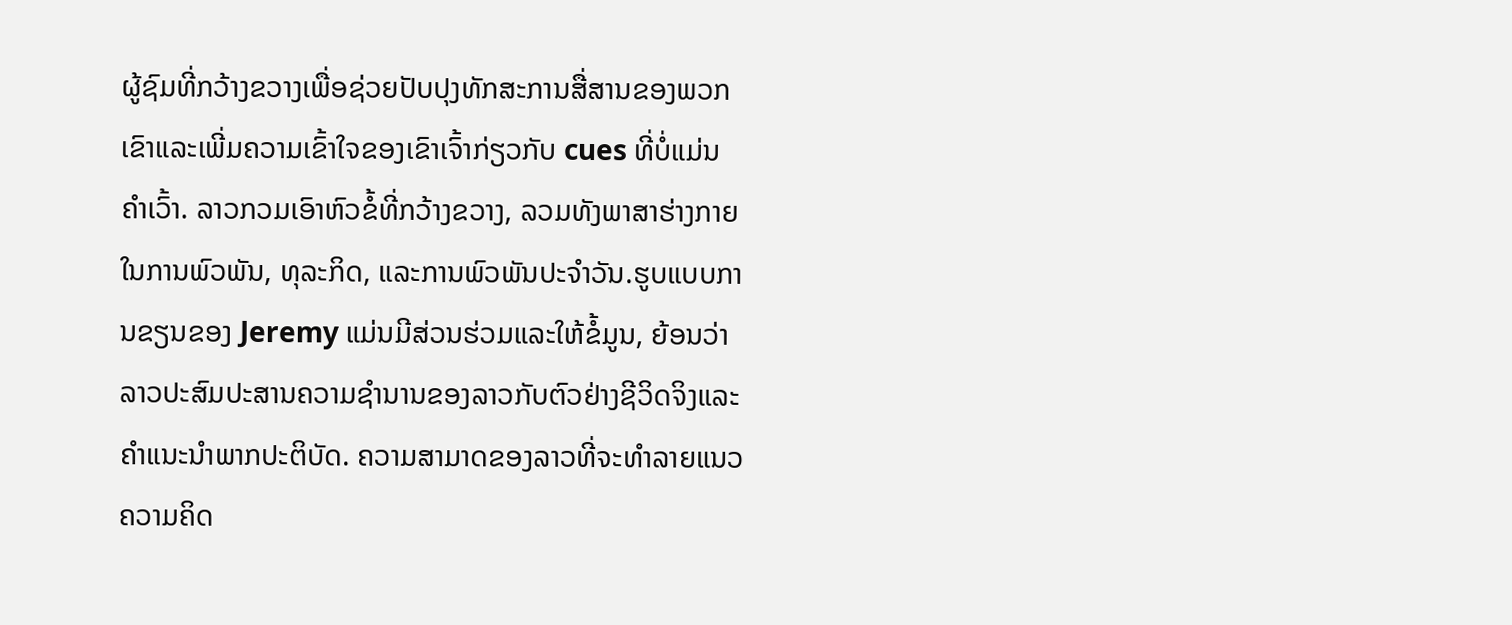ຜູ້ຊົມທີ່ກວ້າງຂວາງເພື່ອຊ່ວຍປັບປຸງທັກສະການສື່ສານຂອງພວກເຂົາແລະເພີ່ມຄວາມເຂົ້າໃຈຂອງເຂົາເຈົ້າກ່ຽວກັບ cues ທີ່ບໍ່ແມ່ນຄໍາເວົ້າ. ລາວກວມເອົາຫົວຂໍ້ທີ່ກວ້າງຂວາງ, ລວມທັງພາສາຮ່າງກາຍໃນການພົວພັນ, ທຸລະກິດ, ແລະການພົວພັນປະຈໍາວັນ.ຮູບແບບການຂຽນຂອງ Jeremy ແມ່ນມີສ່ວນຮ່ວມແລະໃຫ້ຂໍ້ມູນ, ຍ້ອນວ່າລາວປະສົມປະສານຄວາມຊໍານານຂອງລາວກັບຕົວຢ່າງຊີວິດຈິງແລະຄໍາແນະນໍາພາກປະຕິບັດ. ຄວາມສາມາດຂອງລາວທີ່ຈະທໍາລາຍແນວຄວາມຄິດ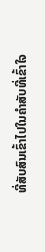ທີ່ສັບສົນເຂົ້າໄປໃນຄໍາສັບທີ່ເຂົ້າໃຈ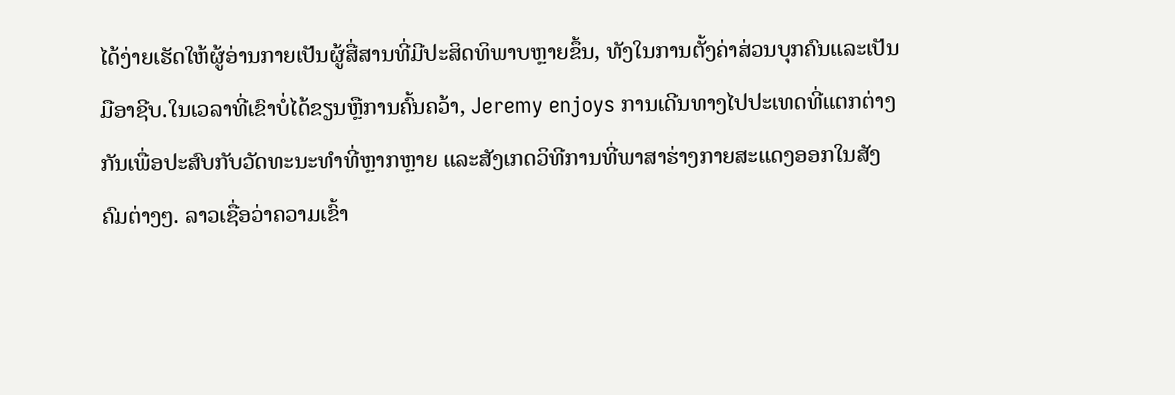ໄດ້ງ່າຍເຮັດໃຫ້ຜູ້ອ່ານກາຍເປັນຜູ້ສື່ສານທີ່ມີປະສິດທິພາບຫຼາຍຂຶ້ນ, ທັງໃນການຕັ້ງຄ່າສ່ວນບຸກຄົນແລະເປັນມືອາຊີບ.ໃນເວລາທີ່ເຂົາບໍ່ໄດ້ຂຽນຫຼືການຄົ້ນຄວ້າ, Jeremy enjoys ການເດີນທາງໄປປະເທດທີ່ແຕກຕ່າງກັນເພື່ອປະສົບກັບວັດທະນະທໍາທີ່ຫຼາກຫຼາຍ ແລະສັງເກດວິທີການທີ່ພາສາຮ່າງກາຍສະແດງອອກໃນສັງຄົມຕ່າງໆ. ລາວເຊື່ອວ່າຄວາມເຂົ້າ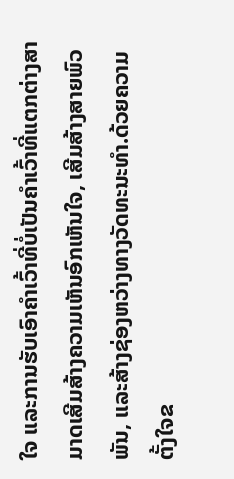ໃຈ ແລະການຮັບເອົາຄຳເວົ້າທີ່ບໍ່ເປັນຄຳເວົ້າທີ່ແຕກຕ່າງສາມາດເສີມສ້າງຄວາມເຫັນອົກເຫັນໃຈ, ເສີມສ້າງສາຍພົວພັນ, ແລະສ້າງຊ່ອງຫວ່າງທາງວັດທະນະທໍາ.ດ້ວຍຄວາມຕັ້ງໃຈຂ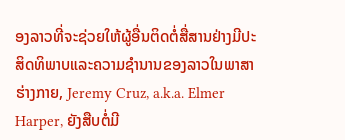ອງລາວທີ່ຈະຊ່ວຍໃຫ້ຜູ້ອື່ນຕິດຕໍ່ສື່ສານຢ່າງມີປະສິດທິພາບແລະຄວາມຊໍານານຂອງລາວໃນພາສາຮ່າງກາຍ, Jeremy Cruz, a.k.a. Elmer Harper, ຍັງສືບຕໍ່ມີ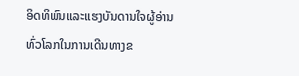ອິດທິພົນແລະແຮງບັນດານໃຈຜູ້ອ່ານທົ່ວໂລກໃນການເດີນທາງຂ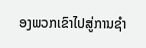ອງພວກເຂົາໄປສູ່ການຊໍາ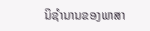ນິຊໍານານຂອງພາສາ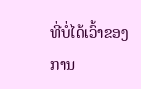ທີ່ບໍ່ໄດ້ເວົ້າຂອງການ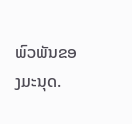ພົວພັນຂອງມະນຸດ.